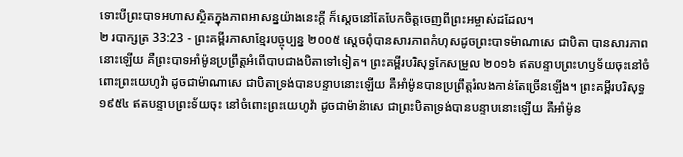ទោះបីព្រះបាទអហាសស្ថិតក្នុងភាពអាសន្នយ៉ាងនេះក្ដី ក៏ស្ដេចនៅតែបែកចិត្តចេញពីព្រះអម្ចាស់ដដែល។
២ របាក្សត្រ 33:23 - ព្រះគម្ពីរភាសាខ្មែរបច្ចុប្បន្ន ២០០៥ ស្ដេចពុំបានសារភាពកំហុសដូចព្រះបាទម៉ាណាសេ ជាបិតា បានសារភាពនោះឡើយ គឺព្រះបាទអាំម៉ូនប្រព្រឹត្តអំពើបាបជាងបិតាទៅទៀត។ ព្រះគម្ពីរបរិសុទ្ធកែសម្រួល ២០១៦ ឥតបន្ទាបព្រះហឫទ័យចុះនៅចំពោះព្រះយេហូវ៉ា ដូចជាម៉ាណាសេ ជាបិតាទ្រង់បានបន្ទាបនោះឡើយ គឺអាំម៉ូនបានប្រព្រឹត្តរំលងកាន់តែច្រើនឡើង។ ព្រះគម្ពីរបរិសុទ្ធ ១៩៥៤ ឥតបន្ទាបព្រះទ័យចុះ នៅចំពោះព្រះយេហូវ៉ា ដូចជាម៉ាន៉ាសេ ជាព្រះបិតាទ្រង់បានបន្ទាបនោះឡើយ គឺអាំម៉ូន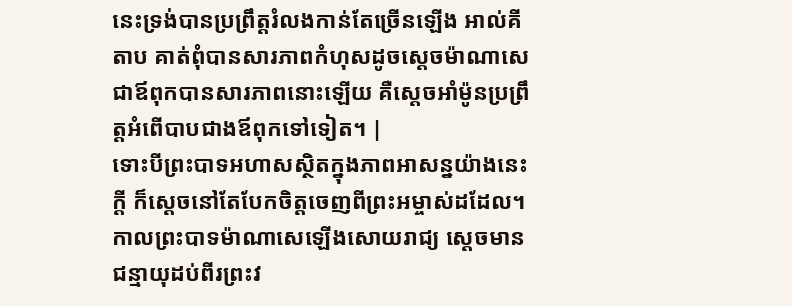នេះទ្រង់បានប្រព្រឹត្តរំលងកាន់តែច្រើនឡើង អាល់គីតាប គាត់ពុំបានសារភាពកំហុសដូចស្តេចម៉ាណាសេជាឪពុកបានសារភាពនោះឡើយ គឺស្តេចអាំម៉ូនប្រព្រឹត្តអំពើបាបជាងឪពុកទៅទៀត។ |
ទោះបីព្រះបាទអហាសស្ថិតក្នុងភាពអាសន្នយ៉ាងនេះក្ដី ក៏ស្ដេចនៅតែបែកចិត្តចេញពីព្រះអម្ចាស់ដដែល។
កាលព្រះបាទម៉ាណាសេឡើងសោយរាជ្យ ស្ដេចមានជន្មាយុដប់ពីរព្រះវ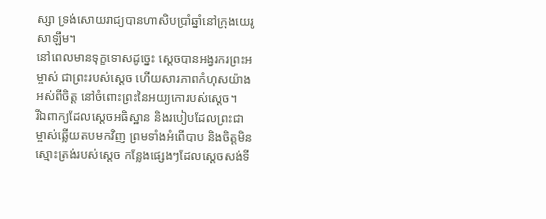ស្សា ទ្រង់សោយរាជ្យបានហាសិបប្រាំឆ្នាំនៅក្រុងយេរូសាឡឹម។
នៅពេលមានទុក្ខទោសដូច្នេះ ស្ដេចបានអង្វរករព្រះអម្ចាស់ ជាព្រះរបស់ស្ដេច ហើយសារភាពកំហុសយ៉ាងអស់ពីចិត្ត នៅចំពោះព្រះនៃអយ្យកោរបស់ស្ដេច។
រីឯពាក្យដែលស្ដេចអធិស្ឋាន និងរបៀបដែលព្រះជាម្ចាស់ឆ្លើយតបមកវិញ ព្រមទាំងអំពើបាប និងចិត្តមិនស្មោះត្រង់របស់ស្ដេច កន្លែងផ្សេងៗដែលស្ដេចសង់ទី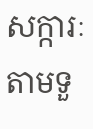សក្ការៈតាមទួ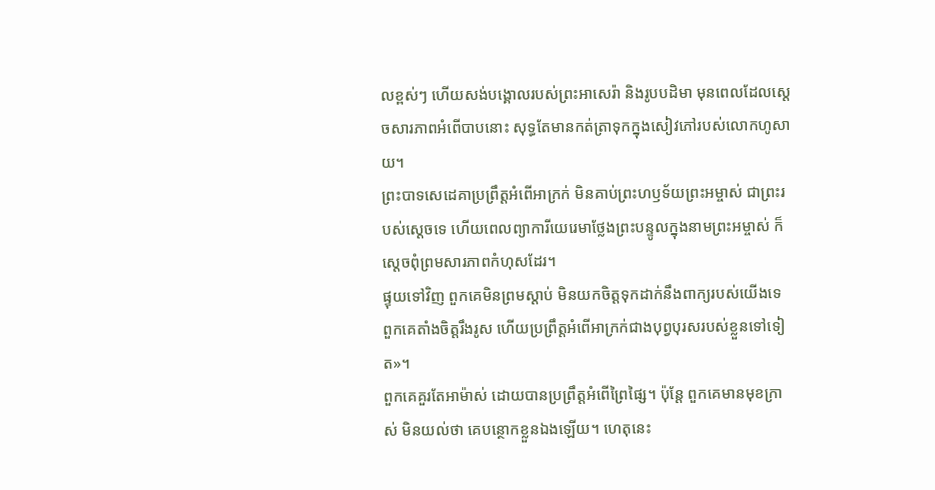លខ្ពស់ៗ ហើយសង់បង្គោលរបស់ព្រះអាសេរ៉ា និងរូបបដិមា មុនពេលដែលស្ដេចសារភាពអំពើបាបនោះ សុទ្ធតែមានកត់ត្រាទុកក្នុងសៀវភៅរបស់លោកហូសាយ។
ព្រះបាទសេដេគាប្រព្រឹត្តអំពើអាក្រក់ មិនគាប់ព្រះហឫទ័យព្រះអម្ចាស់ ជាព្រះរបស់ស្ដេចទេ ហើយពេលព្យាការីយេរេមាថ្លែងព្រះបន្ទូលក្នុងនាមព្រះអម្ចាស់ ក៏ស្ដេចពុំព្រមសារភាពកំហុសដែរ។
ផ្ទុយទៅវិញ ពួកគេមិនព្រមស្ដាប់ មិនយកចិត្តទុកដាក់នឹងពាក្យរបស់យើងទេ ពួកគេតាំងចិត្តរឹងរូស ហើយប្រព្រឹត្តអំពើអាក្រក់ជាងបុព្វបុរសរបស់ខ្លួនទៅទៀត»។
ពួកគេគួរតែអាម៉ាស់ ដោយបានប្រព្រឹត្តអំពើព្រៃផ្សៃ។ ប៉ុន្តែ ពួកគេមានមុខក្រាស់ មិនយល់ថា គេបន្ថោកខ្លួនឯងឡើយ។ ហេតុនេះ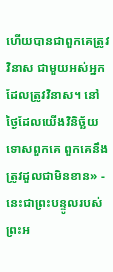ហើយបានជាពួកគេត្រូវវិនាស ជាមួយអស់អ្នកដែលត្រូវវិនាស។ នៅថ្ងៃដែលយើងវិនិច្ឆ័យទោសពួកគេ ពួកគេនឹងត្រូវដួលជាមិនខាន» - នេះជាព្រះបន្ទូលរបស់ព្រះអ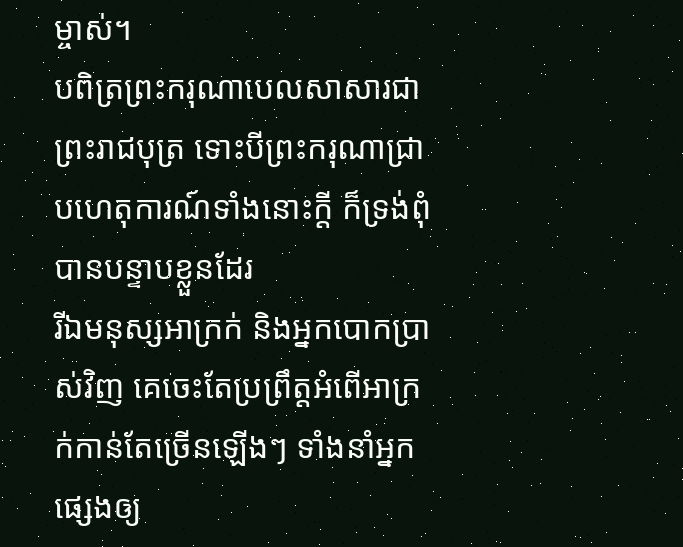ម្ចាស់។
បពិត្រព្រះករុណាបេលសាសារជាព្រះរាជបុត្រ ទោះបីព្រះករុណាជ្រាបហេតុការណ៍ទាំងនោះក្ដី ក៏ទ្រង់ពុំបានបន្ទាបខ្លួនដែរ
រីឯមនុស្សអាក្រក់ និងអ្នកបោកប្រាស់វិញ គេចេះតែប្រព្រឹត្តអំពើអាក្រក់កាន់តែច្រើនឡើងៗ ទាំងនាំអ្នកផ្សេងឲ្យ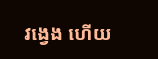វង្វេង ហើយ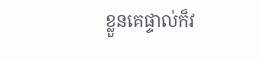ខ្លួនគេផ្ទាល់ក៏វ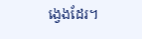ង្វេងដែរ។